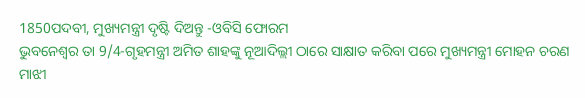1850ପଦବୀ, ମୁଖ୍ୟମନ୍ତ୍ରୀ ଦୃଷ୍ଟି ଦିଅନ୍ତୁ -ଓବିସି ଫୋରମ
ଭୁବନେଶ୍ୱର ତା 9/4-ଗୃହମନ୍ତ୍ରୀ ଅମିତ ଶାହଙ୍କୁ ନୂଆଦିଲ୍ଲୀ ଠାରେ ସାକ୍ଷାତ କରିବା ପରେ ମୁଖ୍ୟମନ୍ତ୍ରୀ ମୋହନ ଚରଣ ମାଝୀ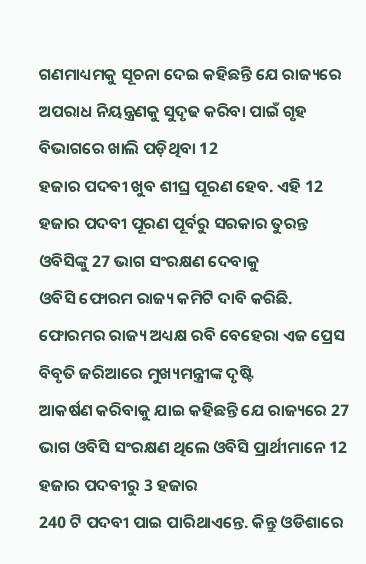ଗଣମାଧ୍ୟମକୁ ସୂଚନା ଦେଇ କହିଛନ୍ତି ଯେ ରାଜ୍ୟରେ ଅପରାଧ ନିୟନ୍ତ୍ରଣକୁ ସୁଦୃଢ କରିବା ପାଇଁ ଗୃହ ବିଭାଗରେ ଖାଲି ପଡ଼ିଥିବା 12
ହଜାର ପଦବୀ ଖୁବ ଶୀଘ୍ର ପୂରଣ ହେବ. ଏହି 12 ହଜାର ପଦବୀ ପୂରଣ ପୂର୍ବରୁ ସରକାର ତୁରନ୍ତ ଓବିସିଙ୍କୁ 27 ଭାଗ ସଂରକ୍ଷଣ ଦେବାକୁ
ଓବିସି ଫୋରମ ରାଜ୍ୟ କମିଟି ଦାବି କରିଛି. ଫୋରମର ରାଜ୍ୟ ଅଧ୍ୟକ୍ଷ ରବି ବେହେରା ଏଜ ପ୍ରେସ ବିବୃତି ଜରିଆରେ ମୁଖ୍ୟମନ୍ତ୍ରୀଙ୍କ ଦୃଷ୍ଟି
ଆକର୍ଷଣ କରିବାକୁ ଯାଇ କହିଛନ୍ତି ଯେ ରାଜ୍ୟରେ 27 ଭାଗ ଓବିସି ସଂରକ୍ଷଣ ଥିଲେ ଓବିସି ପ୍ରାର୍ଥୀମାନେ 12 ହଜାର ପଦବୀରୁ 3 ହଜାର
240 ଟି ପଦବୀ ପାଇ ପାରିଥାଏନ୍ତେ. କିନ୍ତୁ ଓଡିଶାରେ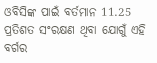ଓବିସିଙ୍କ ପାଇଁ ବର୍ତମାନ 11.25 ପ୍ରତିଶତ ସଂରକ୍ଷଣ ଥିବା ଯୋଗୁଁ ଏହି ବର୍ଗର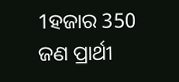1ହଜାର 350 ଜଣ ପ୍ରାର୍ଥୀ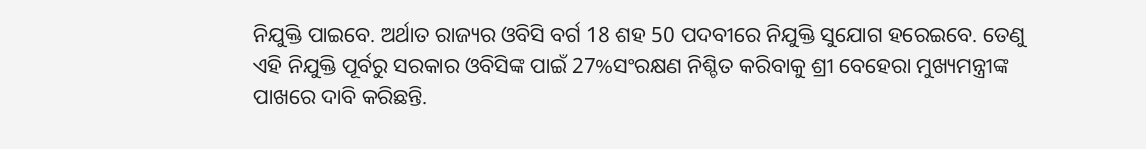ନିଯୁକ୍ତି ପାଇବେ. ଅର୍ଥାତ ରାଜ୍ୟର ଓବିସି ବର୍ଗ 18 ଶହ 50 ପଦବୀରେ ନିଯୁକ୍ତି ସୁଯୋଗ ହରେଇବେ. ତେଣୁ
ଏହି ନିଯୁକ୍ତି ପୂର୍ବରୁ ସରକାର ଓବିସିଙ୍କ ପାଇଁ 27%ସଂରକ୍ଷଣ ନିଶ୍ଚିତ କରିବାକୁ ଶ୍ରୀ ବେହେରା ମୁଖ୍ୟମନ୍ତ୍ରୀଙ୍କ ପାଖରେ ଦାବି କରିଛନ୍ତି.